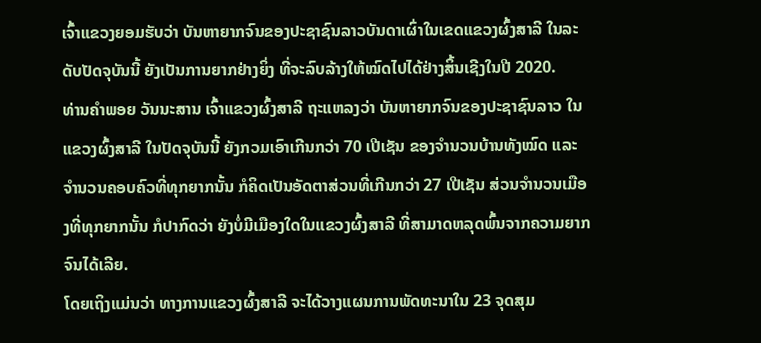ເຈົ້າແຂວງຍອມຮັບວ່າ ບັນຫາຍາກຈົນຂອງປະຊາຊົນລາວບັນດາເຜົ່າໃນເຂດແຂວງຜົ້ງສາລີ ໃນລະດັບປັດຈຸບັນນີ້ ຍັງເປັນການຍາກຢ່າງຍິ່ງ ທີ່ຈະລົບລ້າງໃຫ້ໝົດໄປໄດ້ຢ່າງສິ້ນເຊີງໃນປີ 2020.
ທ່ານຄຳພອຍ ວັນນະສານ ເຈົ້າແຂວງຜົ້ງສາລີ ຖະແຫລງວ່າ ບັນຫາຍາກຈົນຂອງປະຊາຊົນລາວ ໃນແຂວງຜົ້ງສາລີ ໃນປັດຈຸບັນນີ້ ຍັງກວມເອົາເກີນກວ່າ 70 ເປີເຊັນ ຂອງຈຳນວນບ້ານທັງໝົດ ແລະຈຳນວນຄອບຄົວທີ່ທຸກຍາກນັ້ນ ກໍຄິດເປັນອັດຕາສ່ວນທີ່ເກີນກວ່າ 27 ເປີເຊັນ ສ່ວນຈຳນວນເມືອງທີ່ທຸກຍາກນັ້ນ ກໍປາກົດວ່າ ຍັງບໍ່ມີເມືອງໃດໃນແຂວງຜົ້ງສາລີ ທີ່ສາມາດຫລຸດພົ້ນຈາກຄວາມຍາກຈົນໄດ້ເລີຍ.
ໂດຍເຖິງແມ່ນວ່າ ທາງການແຂວງຜົ້ງສາລີ ຈະໄດ້ວາງແຜນການພັດທະນາໃນ 23 ຈຸດສຸມ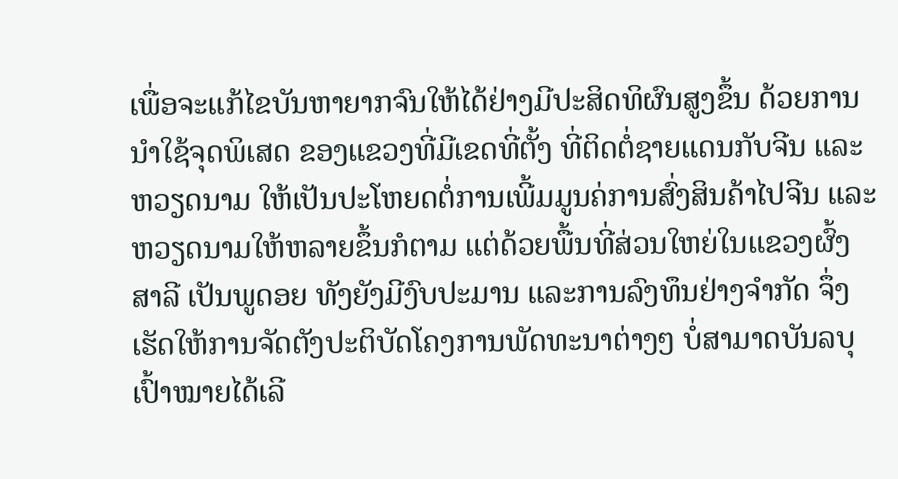ເພື່ອຈະແກ້ໄຂບັນຫາຍາກຈົນໃຫ້ໄດ້ຢ່າງມີປະສິດທິຜົນສູງຂຶ້ນ ດ້ວຍການນຳໃຊ້ຈຸດພິເສດ ຂອງແຂວງທີ່ມີເຂດທີ່ຕັ້ງ ທີ່ຕິດຕໍ່ຊາຍແດນກັບຈີນ ແລະຫວຽດນາມ ໃຫ້ເປັນປະໂຫຍດຕໍ່ການເພີ້ມມູນຄ່ການສົ່ງສິນຄ້າໄປຈີນ ແລະຫວຽດນາມໃຫ້ຫລາຍຂຶ້ນກໍຕາມ ແຕ່ດ້ວຍພື້ນທີ່ສ່ວນໃຫຍ່ໃນແຂວງຜົ້ງສາລີ ເປັນພູດອຍ ທັງຍັງມີງົບປະມານ ແລະການລົງທຶນຢ່າງຈຳກັດ ຈຶ່ງເຮັດໃຫ້ການຈັດຕັງປະຕິບັດໂຄງການພັດທະນາຕ່າງໆ ບໍ່ສາມາດບັນລບຸເປົ້າໝາຍໄດ້ເລີ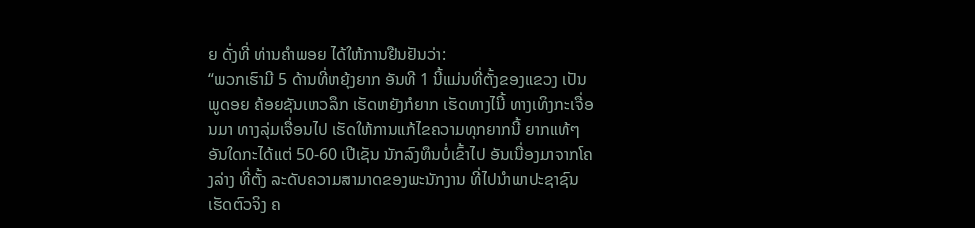ຍ ດັ່ງທີ່ ທ່ານຄຳພອຍ ໄດ້ໃຫ້ການຢືນຢັນວ່າ:
“ພວກເຮົາມີ 5 ດ້ານທີ່ຫຍຸ້ງຍາກ ອັນທີ 1 ນີ້ແມ່ນທີ່ຕັ້ງຂອງແຂວງ ເປັນພູດອຍ ຄ້ອຍຊັນເຫວລຶກ ເຮັດຫຍັງກໍຍາກ ເຮັດທາງໄນີ້ ທາງເທິງກະເຈື່ອນມາ ທາງລຸ່ມເຈື່ອນໄປ ເຮັດໃຫ້ການແກ້ໄຂຄວາມທຸກຍາກນີ້ ຍາກແທ້ໆ ອັນໃດກະໄດ້ແຕ່ 50-60 ເປີເຊັນ ນັກລົງທຶນບໍ່ເຂົ້າໄປ ອັນເນື່ອງມາຈາກໂຄງລ່າງ ທີ່ຕັ້ງ ລະດັບຄວາມສາມາດຂອງພະນັກງານ ທີ່ໄປນຳພາປະຊາຊົນເຮັດຕົວຈິງ ຄ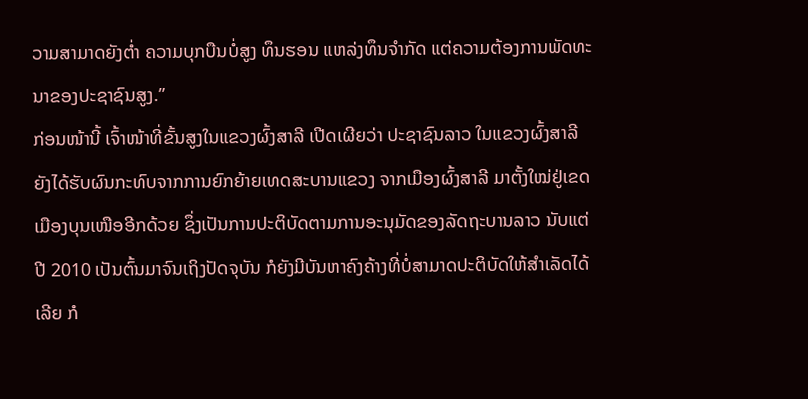ວາມສາມາດຍັງຕ່ຳ ຄວາມບຸກບືນບໍ່ສູງ ທຶນຮອນ ແຫລ່ງທຶນຈຳກັດ ແຕ່ຄວາມຕ້ອງການພັດທະນາຂອງປະຊາຊົນສູງ.”
ກ່ອນໜ້ານີ້ ເຈົ້າໜ້າທີ່ຂັ້ນສູງໃນແຂວງຜົ້ງສາລີ ເປີດເຜີຍວ່າ ປະຊາຊົນລາວ ໃນແຂວງຜົ້ງສາລີ ຍັງໄດ້ຮັບຜົນກະທົບຈາກການຍົກຍ້າຍເທດສະບານແຂວງ ຈາກເມືອງຜົ້ງສາລີ ມາຕັ້ງໃໝ່ຢູ່ເຂດເມືອງບຸນເໜືອອີກດ້ວຍ ຊຶ່ງເປັນການປະຕິບັດຕາມການອະນຸມັດຂອງລັດຖະບານລາວ ນັບແຕ່ປີ 2010 ເປັນຕົ້ນມາຈົນເຖິງປັດຈຸບັນ ກໍຍັງມີບັນຫາຄົງຄ້າງທີ່ບໍ່ສາມາດປະຕິບັດໃຫ້ສຳເລັດໄດ້ເລີຍ ກໍ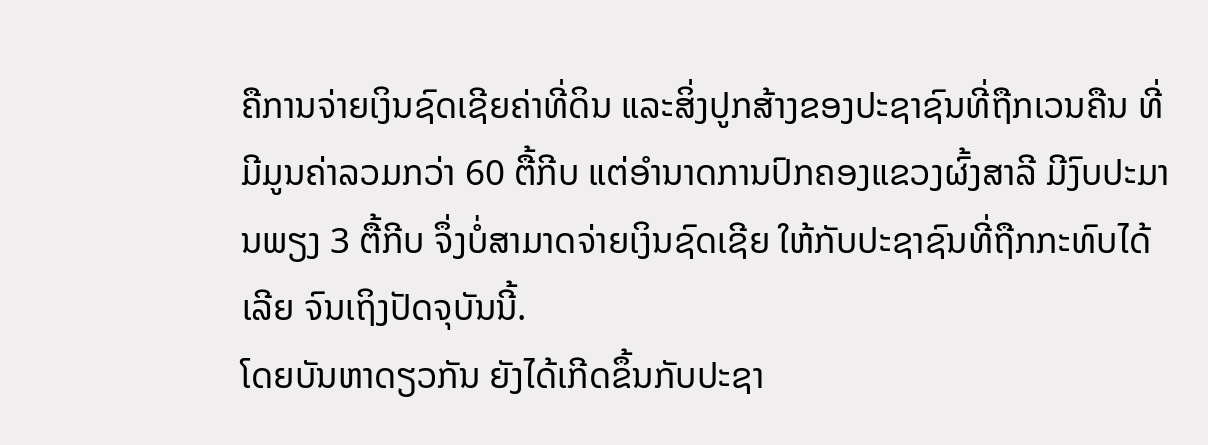ຄືການຈ່າຍເງິນຊົດເຊີຍຄ່າທີ່ດິນ ແລະສິ່ງປູກສ້າງຂອງປະຊາຊົນທີ່ຖືກເວນຄືນ ທີ່ມີມູນຄ່າລວມກວ່າ 60 ຕື້ກີບ ແຕ່ອຳນາດການປົກຄອງແຂວງຜົ້ງສາລີ ມີງົບປະມານພຽງ 3 ຕື້ກີບ ຈຶ່ງບໍ່ສາມາດຈ່າຍເງິນຊົດເຊີຍ ໃຫ້ກັບປະຊາຊົນທີ່ຖືກກະທົບໄດ້ເລີຍ ຈົນເຖິງປັດຈຸບັນນີ້.
ໂດຍບັນຫາດຽວກັນ ຍັງໄດ້ເກີດຂຶ້ນກັບປະຊາ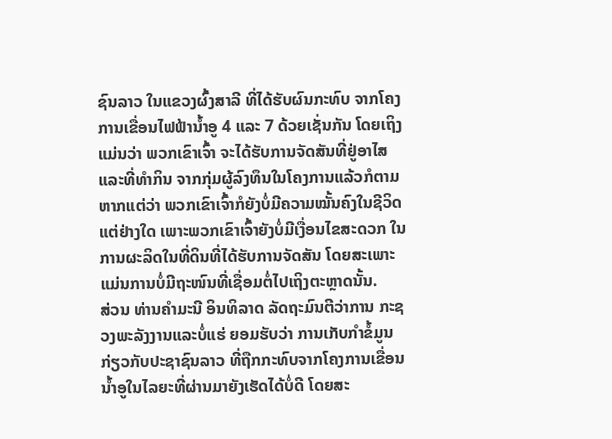ຊົນລາວ ໃນແຂວງຜົ້ງສາລີ ທີ່ໄດ້ຮັບຜົນກະທົບ ຈາກໂຄງການເຂື່ອນໄຟຟ້ານ້ຳອູ 4 ແລະ 7 ດ້ວຍເຊັ່ນກັນ ໂດຍເຖິງແມ່ນວ່າ ພວກເຂົາເຈົ້າ ຈະໄດ້ຮັບການຈັດສັນທີ່ຢູ່ອາໄສ ແລະທີ່ທຳກິນ ຈາກກຸ່ມຜູ້ລົງທຶນໃນໂຄງການແລ້ວກໍຕາມ ຫາກແຕ່ວ່າ ພວກເຂົາເຈົ້າກໍຍັງບໍ່ມີຄວາມໝັ້ນຄົງໃນຊີວິດແຕ່ຢ່າງໃດ ເພາະພວກເຂົາເຈົ້າຍັງບໍ່ມີເງື່ອນໄຂສະດວກ ໃນການຜະລິດໃນທີ່ດິນທີ່ໄດ້ຮັບການຈັດສັນ ໂດຍສະເພາະ ແມ່ນການບໍ່ມີຖະໜົນທີ່ເຊື່ອມຕໍ່ໄປເຖິງຕະຫຼາດນັ້ນ.
ສ່ວນ ທ່ານຄຳມະນີ ອິນທິລາດ ລັດຖະມົນຕີວ່າການ ກະຊວງພະລັງງານແລະບໍ່ແຮ່ ຍອມຮັບວ່າ ການເກັບກຳຂໍ້ມູນກ່ຽວກັບປະຊາຊົນລາວ ທີ່ຖືກກະທົບຈາກໂຄງການເຂື່ອນນ້ຳອູໃນໄລຍະທີ່ຜ່ານມາຍັງເຮັດໄດ້ບໍ່ດີ ໂດຍສະ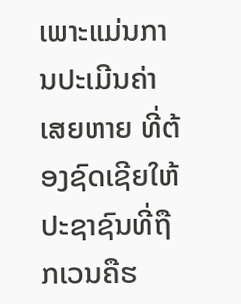ເພາະແມ່ນການປະເມີນຄ່າເສຍຫາຍ ທີ່ຕ້ອງຊົດເຊີຍໃຫ້ປະຊາຊົນທີ່ຖືກເວນຄືຮ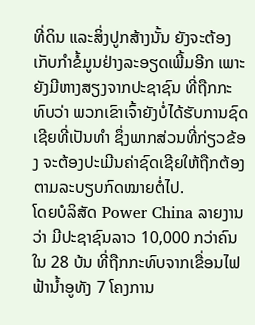ທີ່ດິນ ແລະສິ່ງປູກສ້າງນັ້ນ ຍັງຈະຕ້ອງເກັບກຳຂໍ້ມູນຢ່າງລະອຽດເພີ້ມອີກ ເພາະຍັງມີຫາງສຽງຈາກປະຊາຊົນ ທີ່ຖືກກະທົບວ່າ ພວກເຂົາເຈົ້າຍັງບໍ່ໄດ້ຮັບການຊົດເຊີຍທີ່ເປັນທຳ ຊຶ່ງພາກສ່ວນທີ່ກ່ຽວຂ້ອງ ຈະຕ້ອງປະເມີນຄ່າຊົດເຊີຍໃຫ້ຖືກຕ້ອງຕາມລະບຽບກົດໝາຍຕໍ່ໄປ.
ໂດຍບໍລິສັດ Power China ລາຍງານວ່າ ມີປະຊາຊົນລາວ 10,000 ກວ່າຄົນ ໃນ 28 ບ້ນ ທີ່ຖືກກະທົບຈາກເຂື່ອນໄຟຟ້ານ້ຳອູທັງ 7 ໂຄງການ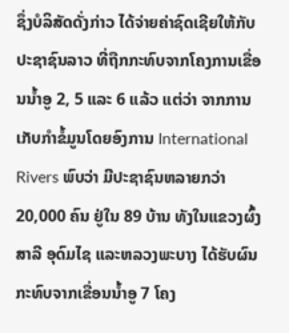ຊຶ່ງບໍລິສັດດັ່ງກ່າວ ໄດ້ຈ່າຍຄ່າຊົດເຊີຍໃຫ້ກັບປະຊາຊົນລາວ ທີ່ຖືກກະທົບຈາກໂຄງການເຂື່ອນນ້ຳອູ 2, 5 ແລະ 6 ແລ້ວ ແຕ່ວ່າ ຈາກການເກັບກຳຂໍ້ມູນໂດຍອົງການ International Rivers ພົບວ່າ ມີປະຊາຊົນຫລາຍກວ່າ 20,000 ຄົນ ຢູ່ໃນ 89 ບ້ານ ທັງໃນແຂວງຜົ້ງສາລີ ອຸດົມໄຊ ແລະຫລວງພະບາງ ໄດ້ຮັບຜົນກະທົບຈາກເຂື່ອນນ້ຳອູ 7 ໂຄງ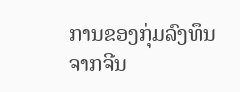ການຂອງກຸ່ມລົງທຶນຈາກຈີນ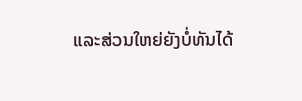ແລະສ່ວນໃຫຍ່ຍັງບໍ່ທັນໄດ້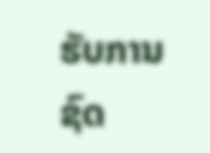ຮັບການຊົດ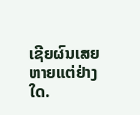ເຊີຍຜົນເສຍຫາຍແຕ່ຢ່າງໃດ.